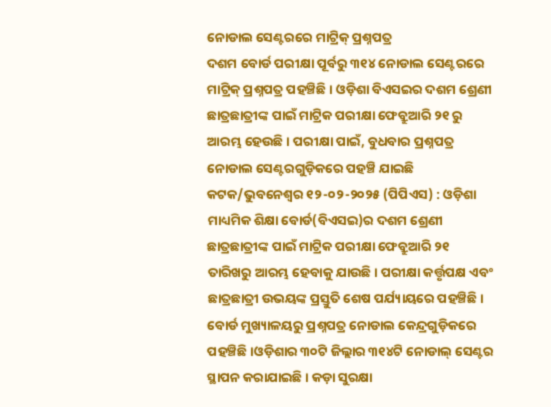ନୋଡାଲ ସେଣ୍ଟରରେ ମାଟ୍ରିକ୍ ପ୍ରଶ୍ନପତ୍ର
ଦଶମ ବୋର୍ଡ ପରୀକ୍ଷା ପୂର୍ବରୁ ୩୧୪ ନୋଡାଲ ସେଣ୍ଟରରେ ମାଟ୍ରିକ୍ ପ୍ରଶ୍ନପତ୍ର ପହଞ୍ଚିଛି। ଓଡ଼ିଶା ବିଏସଇର ଦଶମ ଶ୍ରେଣୀ ଛାତ୍ରଛାତ୍ରୀଙ୍କ ପାଇଁ ମାଟ୍ରିକ ପରୀକ୍ଷା ଫେବ୍ରୁଆରି ୨୧ ରୁ ଆରମ୍ଭ ହେଉଛି। ପରୀକ୍ଷା ପାଇଁ, ବୁଧବାର ପ୍ରଶ୍ନପତ୍ର ନୋଡାଲ ସେଣ୍ଟରଗୁଡ଼ିକରେ ପହଞ୍ଚି ଯାଇଛି
କଟକ/ଭୁବନେଶ୍ୱର ୧୨-୦୨-୨୦୨୫ (ପିପିଏସ) : ଓଡ଼ିଶା ମାଧ୍ୟମିକ ଶିକ୍ଷା ବୋର୍ଡ(ବିଏସଇ)ର ଦଶମ ଶ୍ରେଣୀ ଛାତ୍ରଛାତ୍ରୀଙ୍କ ପାଇଁ ମାଟ୍ରିକ ପରୀକ୍ଷା ଫେବ୍ରୁଆରି ୨୧ ତାରିଖରୁ ଆରମ୍ଭ ହେବାକୁ ଯାଉଛି। ପରୀକ୍ଷା କର୍ତ୍ତୃପକ୍ଷ ଏବଂ ଛାତ୍ରଛାତ୍ରୀ ଉଭୟଙ୍କ ପ୍ରସ୍ତୁତି ଶେଷ ପର୍ଯ୍ୟାୟରେ ପହଞ୍ଚିଛି। ବୋର୍ଡ ମୁଖ୍ୟାଳୟରୁ ପ୍ରଶ୍ନପତ୍ର ନୋଡାଲ କେନ୍ଦ୍ରଗୁଡ଼ିକରେ ପହଞ୍ଚିଛି।ଓଡ଼ିଶାର ୩୦ଟି ଜିଲ୍ଲାର ୩୧୪ଟି ନୋଡାଲ୍ ସେଣ୍ଟର ସ୍ଥାପନ କରାଯାଇଛି। କଡ଼ା ସୁରକ୍ଷା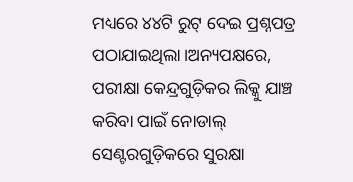ମଧ୍ୟରେ ୪୪ଟି ରୁଟ୍ ଦେଇ ପ୍ରଶ୍ନପତ୍ର ପଠାଯାଇଥିଲା।ଅନ୍ୟପକ୍ଷରେ, ପରୀକ୍ଷା କେନ୍ଦ୍ରଗୁଡ଼ିକର ଲିକ୍କୁ ଯାଞ୍ଚ କରିବା ପାଇଁ ନୋଡାଲ୍ ସେଣ୍ଟରଗୁଡ଼ିକରେ ସୁରକ୍ଷା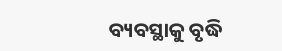ବ୍ୟବସ୍ଥାକୁ ବୃଦ୍ଧି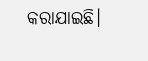କରାଯାଇଛି।